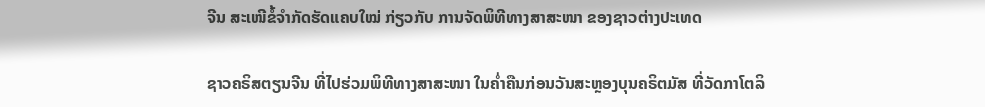ຈີນ ສະເໜີຂໍ້ຈຳກັດຮັດແຄບໃໝ່ ກ່ຽວກັບ ການຈັດພິທີທາງສາສະໜາ ຂອງຊາວຕ່າງປະເທດ

ຊາວຄຣິສຕຽນຈີນ ທີ່ໄປຮ່ວມພິທີທາງສາສະໜາ ໃນຄ່ຳຄືນກ່ອນວັນສະຫຼອງບຸນຄຣິຕມັສ ທີ່ວັດກາໂຕລິ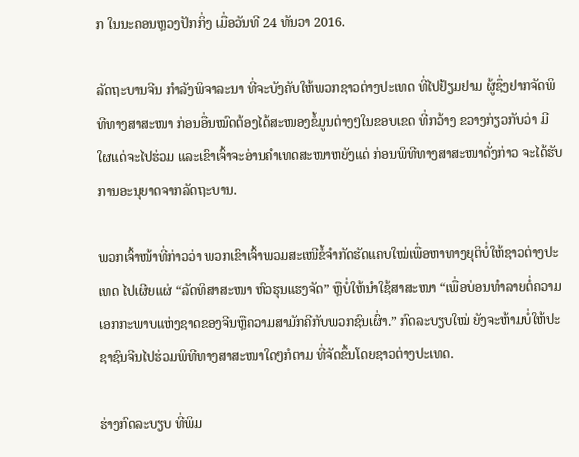ກ ໃນນະຄອນຫຼວງປັກກິ່ງ ເມື່ອວັນທີ 24 ທັນວາ 2016.

ລັດຖະບານຈີນ ກຳລັງພິຈາລະນາ ທີ່ຈະບັງຄັບໃຫ້ພວກຊາວຕ່າງປະເທດ ທີ່ໄປຢ້ຽມຢາມ ຜູ້ຊຶ່ງຢາກຈັດພິທີທາງສາສະໜາ ກ່ອນອື່ນໝົດຕ້ອງໄດ້ສະໜອງຂໍ້ມູນຕ່າງໆໃນຂອບເຂດ ທີ່ກວ້າງ ຂວາງກ່ຽວກັບວ່າ ມີໃຜແດ່ຈະໄປຮ່ວມ ແລະເຂົາເຈົ້າຈະອ່ານຄຳເທດສະໜາຫຍັງແດ່ ກ່ອນພິທີທາງສາສະໜາດັ່ງກ່າວ ຈະໄດ້ຮັບການອະນຸຍາດຈາກລັດຖະບານ.

ພວກເຈົ້າໜ້າທີ່ກ່າວວ່າ ພວກເຂົາເຈົ້າພວມສະເໜີຂໍ້ຈຳກັດຮັດແຄບໃໝ່ເພື່ອຫາທາງຍຸຕິບໍ່ໃຫ້ຊາວຕ່າງປະເທດ ໄປເຜີຍແຜ່ “ລັດທິສາສະໜາ ຫົວຮຸນແຮງຈັດ” ຫຼືບໍ່ໃຫ້ນຳໃຊ້ສາສະໜາ “ເພື່ອບ່ອນທຳລາຍຕໍ່ຄວາມເອກກະພາບແຫ່ງຊາດຂອງຈີນຫຼືຄວາມສາມັກຄີກັບພວກຊົນເຜົ່າ.” ກົດລະບຽບໃໝ່ ຍັງຈະຫ້າມບໍ່ໃຫ້ປະຊາຊົນຈີນໄປຮ່ວມພິທີທາງສາສະໜາໃດໆກໍຕາມ ທີ່ຈັດຂຶ້ນໂດຍຊາວຕ່າງປະເທດ.

ຮ່າງກົດລະບຽບ ທີ່ພິມ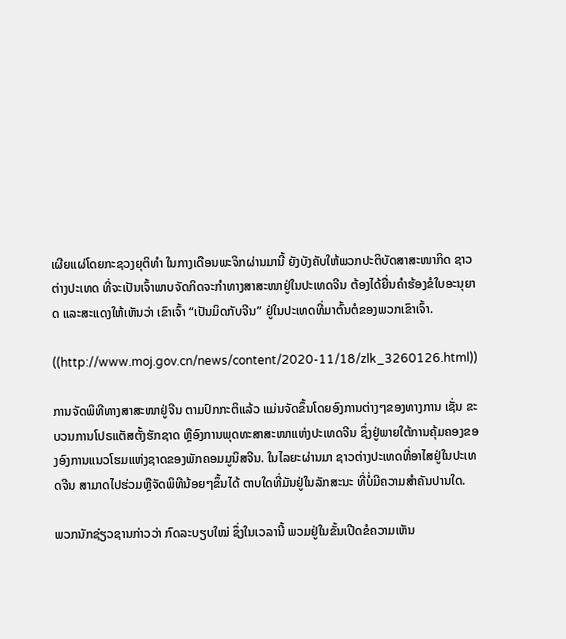ເຜີຍແຜ່ໂດຍກະຊວງຍຸຕິທຳ ໃນກາງເດືອນພະຈິກຜ່ານມານີ້ ຍັງບັງຄັບໃຫ້ພວກປະຕິບັດສາສະໜາກິດ ຊາວຕ່າງປະເທດ ທີ່ຈະເປັນເຈົ້າພາບຈັດກິດຈະກຳທາງສາສະໜາຢູ່ໃນປະເທດຈີນ ຕ້ອງໄດ້ຍື່ນຄຳຮ້ອງຂໍໃບອະນຸຍາດ ແລະສະແດງໃຫ້ເຫັນວ່າ ເຂົາເຈົ້າ “ເປັນມິດກັບຈີນ” ຢູ່ໃນປະເທດທີ່ມາຕົ້ນຕໍຂອງພວກເຂົາເຈົ້າ.

((http://www.moj.gov.cn/news/content/2020-11/18/zlk_3260126.html))

ການຈັດພິທີທາງສາສະໜາຢູ່ຈີນ ຕາມປົກກະຕິແລ້ວ ແມ່ນຈັດຂຶ້ນໂດຍອົງການຕ່າງໆຂອງທາງການ ເຊັ່ນ ຂະບວນການໂປຣແຕັສຕັ້ງຮັກຊາດ ຫຼືອົງການພຸດທະສາສະໜາແຫ່ງປະເທດຈີນ ຊຶ່ງຢູ່ພາຍໃຕ້ການຄຸ້ມຄອງຂອງອົງການແນວໂຮມແຫ່ງຊາດຂອງພັກຄອມມູນິສຈີນ. ໃນໄລຍະຜ່ານມາ ຊາວຕ່າງປະເທດທີ່ອາໄສຢູ່ໃນປະເທດຈີນ ສາມາດໄປຮ່ວມຫຼືຈັດພິທີນ້ອຍໆຂຶ້ນໄດ້ ຕາບໃດທີ່ມັນຢູ່ໃນລັກສະນະ ທີ່ບໍ່ມີຄວາມສຳຄັນປານໃດ.

ພວກນັກຊ່ຽວຊານກ່າວວ່າ ກົດລະບຽບໃໝ່ ຊຶ່ງໃນເວລານີ້ ພວມຢູ່ໃນຂັ້ນເປີດຂໍຄວາມເຫັນ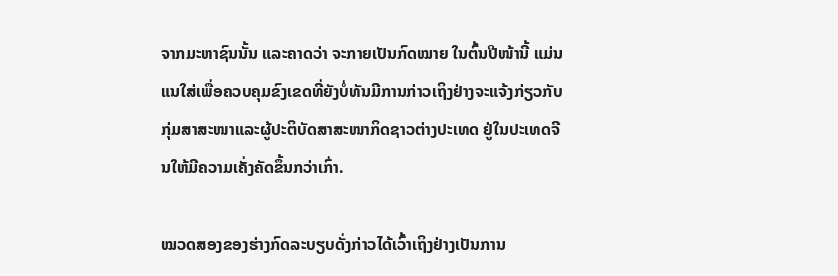ຈາກມະຫາຊົນນັ້ນ ແລະຄາດວ່າ ຈະກາຍເປັນກົດໝາຍ ໃນຕົ້ນປີໜ້ານີ້ ແມ່ນແນໃສ່ເພື່ອຄວບຄຸມຂົງເຂດທີ່ຍັງບໍ່ທັນມີການກ່າວເຖິງຢ່າງຈະແຈ້ງກ່ຽວກັບກຸ່ມສາສະໜາແລະຜູ້ປະຕິບັດສາສະໜາກິດຊາວຕ່າງປະເທດ ຢູ່ໃນປະເທດຈີນໃຫ້ມີຄວາມເຄັ່ງຄັດຂຶ້ນກວ່າເກົ່າ.

ໝວດສອງຂອງຮ່າງກົດລະບຽບດັ່ງກ່າວໄດ້ເວົ້າເຖິງຢ່າງເປັນການ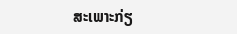ສະເພາະກ່ຽ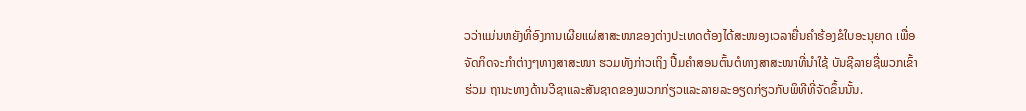ວວ່າແມ່ນຫຍັງທີ່ອົງການເຜີຍແຜ່ສາສະໜາຂອງຕ່າງປະເທດຕ້ອງໄດ້ສະໜອງເວລາຍື່ນຄຳຮ້ອງຂໍໃບອະນຸຍາດ ເພື່ອຈັດກິດຈະກຳຕ່າງໆທາງສາສະໜາ ຮວມທັງກ່າວເຖິງ ປື້ມຄຳສອນຕົ້ນຕໍທາງສາສະໜາທີ່ນຳໃຊ້ ບັນຊີລາຍຊື່ພວກເຂົ້າຮ່ວມ ຖານະທາງດ້ານວີຊາແລະສັນຊາດຂອງພວກກ່ຽວແລະລາຍລະອຽດກ່ຽວກັບພິທີທີ່ຈັດຂຶ້ນນັ້ນ.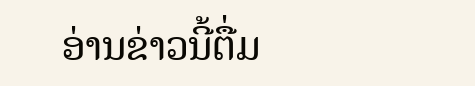ອ່ານຂ່າວນີ້ຕື່ມ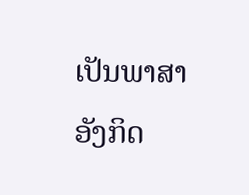ເປັນພາສາອັງກິດ